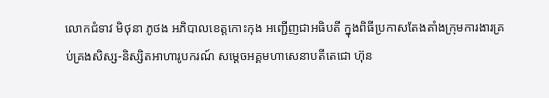លោកជំទាវ មិថុនា ភូថង អភិបាលខេត្តកោះកុង អញ្ជើញជាអធិបតី ក្នុងពិធីប្រកាសតែងតាំងក្រុមការងារគ្រប់គ្រងសិស្ស-និស្សិតអាហារូបករណ៍ សម្តេចអគ្គមហាសេនាបតីតេជោ ហ៊ុន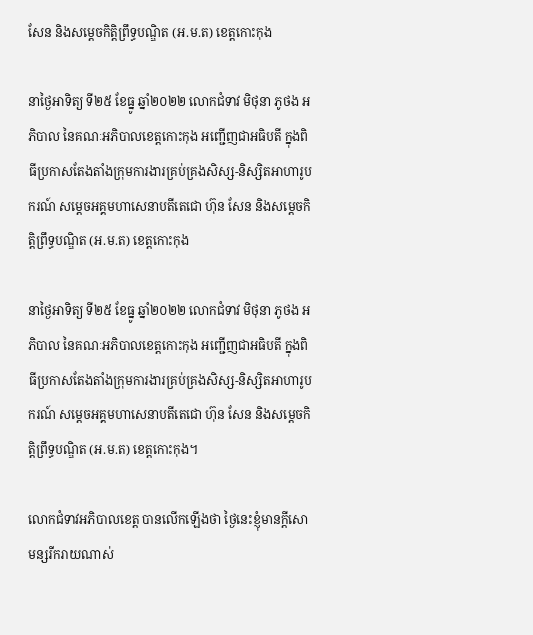សែន និងសម្តេចកិត្តិព្រឹទ្ធបណ្ឌិត (អ.ម.ត) ខេត្តកោះកុង

នាថ្ងៃអាទិត្យ ទី២៥ ខែធ្នូ ឆ្នាំ២០២២ លោកជំទាវ មិថុនា ភូថង អភិបាល នៃគណៈអភិបាលខេត្តកោះកុង អញ្ជើញជាអធិបតី ក្នុងពិធីប្រកាសតែងតាំងក្រុមការងារគ្រប់គ្រងសិស្ស-និស្សិតអាហារូបករណ៍ សម្តេចអគ្គមហាសេនាបតីតេជោ ហ៊ុន សែន និងសម្តេចកិត្តិព្រឹទ្ធបណ្ឌិត (អ.ម.ត) ខេត្តកោះកុង

នាថ្ងៃអាទិត្យ ទី២៥ ខែធ្នូ ឆ្នាំ២០២២ លោកជំទាវ មិថុនា ភូថង អភិបាល នៃគណៈអភិបាលខេត្តកោះកុង អញ្ជើញជាអធិបតី ក្នុងពិធីប្រកាសតែងតាំងក្រុមការងារគ្រប់គ្រងសិស្ស-និស្សិតអាហារូបករណ៍ សម្តេចអគ្គមហាសេនាបតីតេជោ ហ៊ុន សែន និងសម្តេចកិត្តិព្រឹទ្ធបណ្ឌិត (អ.ម.ត) ខេត្តកោះកុង។

លោកជំទាវអភិបាលខេត្ត បានលើកឡើងថា ថ្ងៃនេះខ្ញុំមានក្តីសោមន្សរីករាយណាស់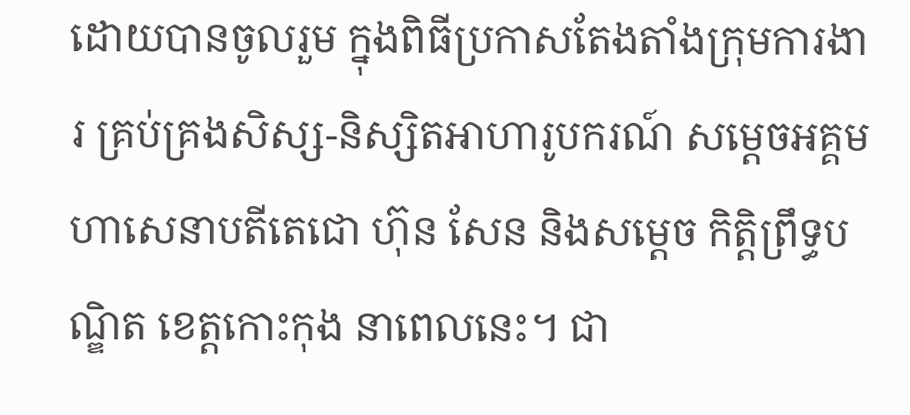ដោយបានចូលរួម ក្នុងពិធីប្រកាសតែងតាំងក្រុមការងារ គ្រប់គ្រងសិស្ស-និស្សិតអាហារូបករណ៍ សម្ដេចអគ្គមហាសេនាបតីតេជោ ហ៊ុន សែន និងសម្តេច កិត្តិព្រឹទ្ធបណ្ឌិត ខេត្តកោះកុង នាពេលនេះ។ ជា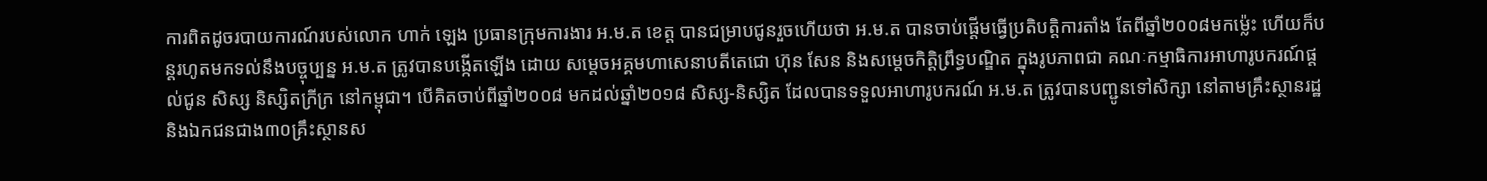ការពិតដូចរបាយការណ៍របស់លោក ហាក់ ឡេង ប្រធានក្រុមការងារ អ.ម.ត ខេត្ត បានជម្រាបជូនរួចហើយថា អ.ម.ត បានចាប់ផ្តើមធ្វើប្រតិបត្តិការតាំង តែពីឆ្នាំ២០០៨មកម្ល៉េះ ហើយក៏បន្តរហូតមកទល់នឹងបច្ចុប្បន្ន អ.ម.ត ត្រូវបានបង្កើតឡើង ដោយ សម្តេចអគ្គមហាសេនាបតីតេជោ ហ៊ុន សែន និងសម្តេចកិត្តិព្រឹទ្ធបណ្ឌិត ក្នុងរូបភាពជា គណៈកម្មាធិការអាហារូបករណ៍ផ្តល់ជូន សិស្ស និស្សិតក្រីក្រ នៅកម្ពុជា។ បើគិតចាប់ពីឆ្នាំ២០០៨ មកដល់ឆ្នាំ២០១៨ សិស្ស-និស្សិត ដែលបានទទួលអាហារូបករណ៍ អ.ម.ត ត្រូវបានបញ្ជូនទៅសិក្សា នៅតាមគ្រឹះស្ថានរដ្ឋ និងឯកជនជាង៣០គ្រឹះស្ថានស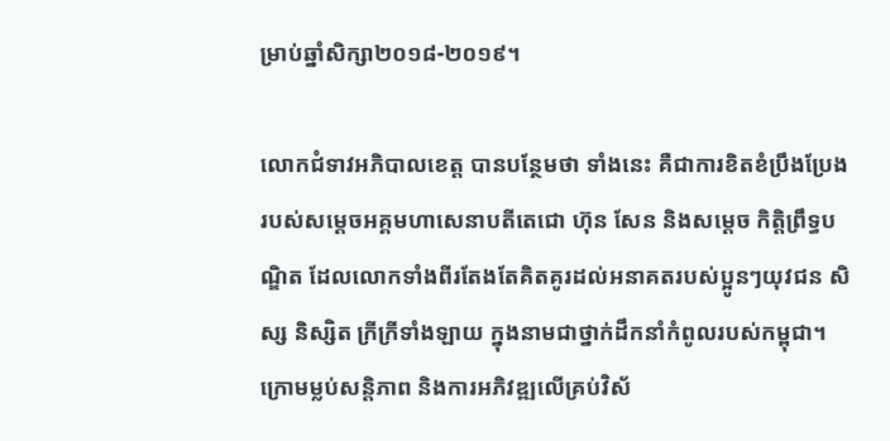ម្រាប់ឆ្នាំសិក្សា២០១៨-២០១៩។

លោកជំទាវអភិបាលខេត្ត បានបន្ថែមថា ទាំងនេះ គឺជាការខិតខំប្រឹងប្រែង របស់សម្តេចអគ្គមហាសេនាបតីតេជោ ហ៊ុន សែន និងសម្តេច កិត្តិព្រឹទ្ធបណ្ឌិត ដែលលោកទាំងពីរតែងតែគិតគូរដល់អនាគតរបស់ប្អូនៗយុវជន សិស្ស និស្សិត ក្រីក្រីទាំងឡាយ ក្នុងនាមជាថ្នាក់ដឹកនាំកំពូលរបស់កម្ពុជា។ ក្រោមម្លប់សន្តិភាព និងការអភិវឌ្ឍលើគ្រប់វិស័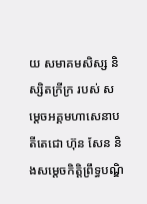យ សមាគមសិស្ស និស្សិតក្រីក្រ របស់ សម្តេចអគ្គមហាសេនាបតីតេជោ ហ៊ុន សែន និងសម្តេចកិត្តិព្រឹទ្ធបណ្ឌិ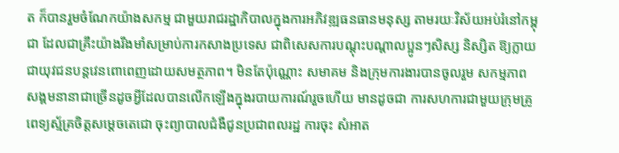ត ក៏បានរួមចំណែកយ៉ាងសកម្ម ជាមួយរាជរដ្ឋាភិបាលក្នុងការអភិវឌ្ឍធនធានមនុស្ស តាមរយៈវិស័យអប់រំនៅកម្ពុជា ដែលជាគ្រឹះយ៉ាងរឹងមាំសម្រាប់ការកសាងប្រទេស ជាពិសេសការបណ្តុះបណ្តាលប្អូនៗសិស្ស និស្សិត ឱ្យក្លាយជាយុវជនបន្តវេនពោពេញដោយសមត្ថភាព។ មិនតែប៉ុណ្ណោះ សមាគម និងក្រុមការងារបានចូលរួម សកម្មភាពសង្គមនានាជាច្រើនដូចអ្វីដែលបានលើកឡើងក្នុងរបាយការណ៍រួចហើយ មានដូចជា ការសហការជាមួយក្រុមគ្រូពេទ្យស្ម័គ្រចិត្តសម្តេចតេជោ ចុះព្យាបាលជំងឺជូនប្រជាពលរដ្ឋ ការចុះ សំអាត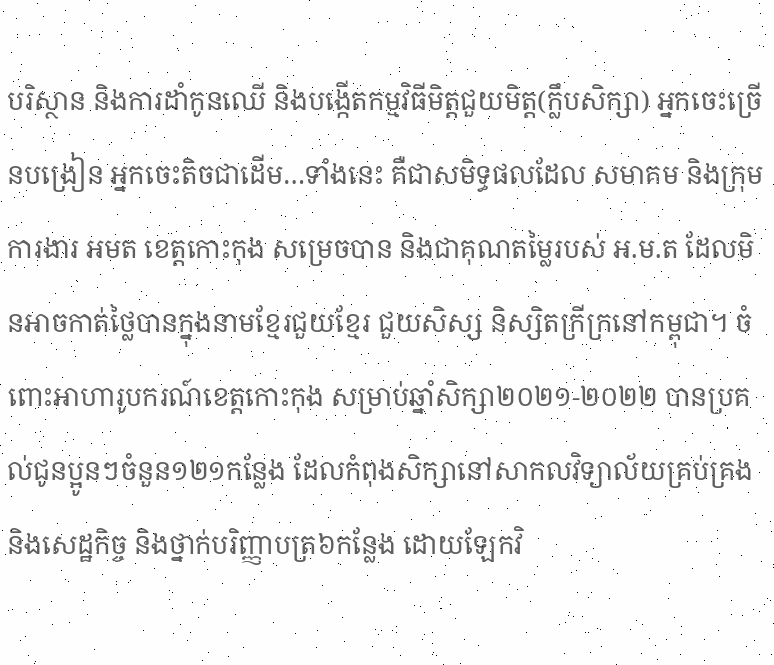បរិស្ថាន និងការដាំកូនឈើ និងបង្កើតកម្មវិធីមិត្តជួយមិត្ត(ក្លឹបសិក្សា) អ្នកចេះច្រើនបង្រៀន អ្នកចេះតិចជាដើម…ទាំងនេះ គឺជាសមិទ្ធផលដែល សមាគម និងក្រុមការងារ អមត ខេត្តកោះកុង សម្រេចបាន និងជាគុណតម្លៃរបស់ អ.ម.ត ដែលមិនអាចកាត់ថ្លៃបានក្នុងនាមខ្មែរជួយខ្មែរ ជួយសិស្ស និស្សិតក្រីក្រនៅកម្ពុជា។ ចំពោះអាហារូបករណ៍ខេត្តកោះកុង សម្រាប់ឆ្នាំសិក្សា២០២១-២០២២ បានប្រគល់ជូនប្អូនៗចំនួន១២១កន្លែង ដែលកំពុងសិក្សានៅសាកលវិទ្យាល័យគ្រប់គ្រង និងសេដ្ឋកិច្ច និងថ្នាក់បរិញ្ញាបត្រ៦កន្លែង ដោយឡែកវិ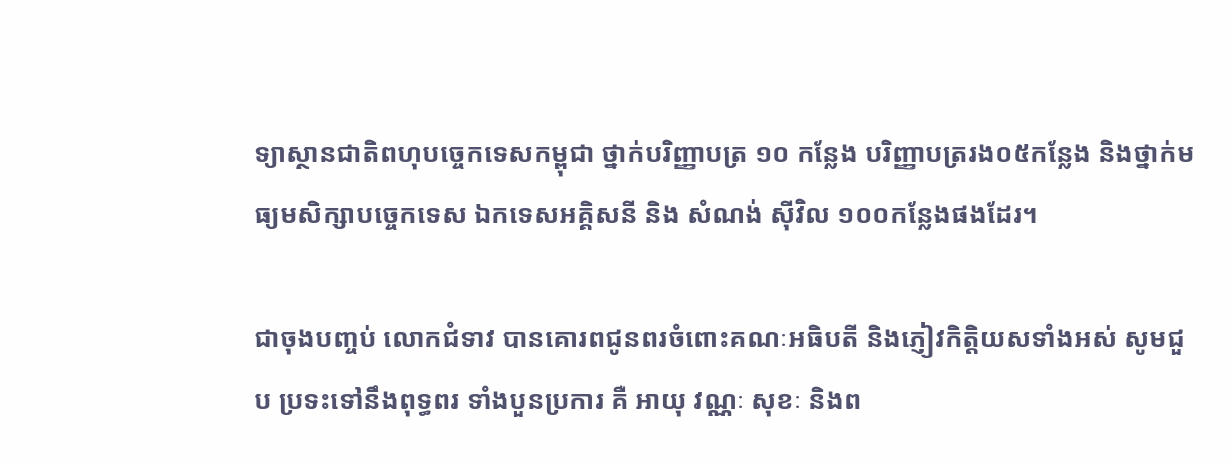ទ្យាស្ថានជាតិពហុបច្ចេកទេសកម្ពុជា ថ្នាក់បរិញ្ញាបត្រ ១០ កន្លែង បរិញ្ញាបត្ររង០៥កន្លែង និងថ្នាក់មធ្យមសិក្សាបច្ចេកទេស ឯកទេសអគ្គិសនី និង សំណង់ ស៊ីវិល ១០០កន្លែងផងដែរ។

ជាចុងបញ្ចប់ លោកជំទាវ បានគោរពជូនពរចំពោះគណៈអធិបតី និងភ្ញៀវកិត្តិយសទាំងអស់ សូមជួប ប្រទះទៅនឹងពុទ្ធពរ ទាំងបួនប្រការ គឺ អាយុ វណ្ណៈ សុខៈ និងព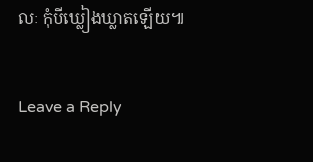លៈ កុំបីឃ្លៀងឃ្លាតឡើយ៕

Leave a Reply